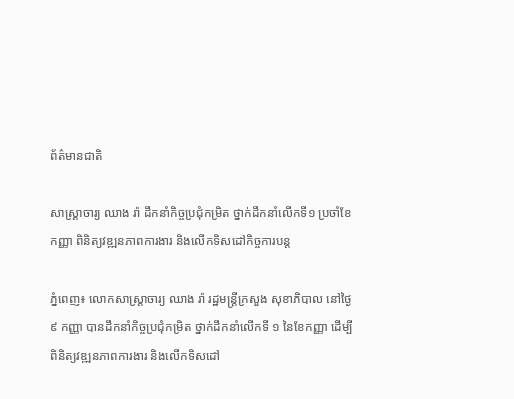ព័ត៌មានជាតិ

សាស្ត្រាចារ្យ ឈាង រ៉ា ដឹកនាំកិច្ចប្រជុំកម្រិត ថ្នាក់ដឹកនាំលើកទី១ ប្រចាំខែកញ្ញា ពិនិត្យវឌ្ឍនភាពការងារ និងលើកទិសដៅកិច្ចការបន្ត

ភ្នំពេញ៖ លោកសាស្ត្រាចារ្យ ឈាង រ៉ា រដ្ឋមន្ត្រីក្រសួង សុខាភិបាល នៅថ្ងៃ៩ កញ្ញា បានដឹកនាំកិច្ចប្រជុំកម្រិត ថ្នាក់ដឹកនាំលើកទី ១ នៃខែកញ្ញា ដើម្បីពិនិត្យវឌ្ឍនភាពការងារ និងលើកទិសដៅ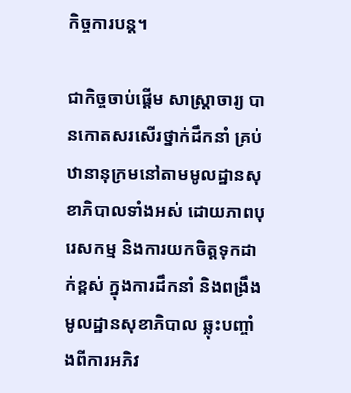កិច្ចការបន្ត។

ជាកិច្ចចាប់ផ្តើម សាស្ត្រាចារ្យ បានកោតសរសើរថ្នាក់ដឹកនាំ គ្រប់ឋានានុក្រមនៅតាមមូលដ្ឋានសុខាភិបាលទាំងអស់ ដោយភាពបុរេសកម្ម និងការយកចិត្តទុកដាក់ខ្ពស់ ក្នុងការដឹកនាំ និងពង្រឹងមូលដ្ឋានសុខាភិបាល ឆ្លុះបញ្ចាំងពីការអភិវ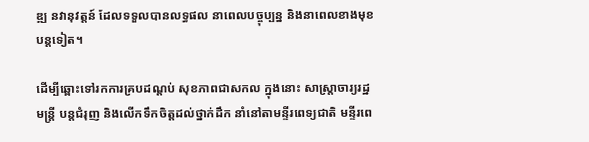ឌ្ឍ នវានុវត្តន៍ ដែលទទួលបានលទ្ធផល នាពេលបច្ចុប្បន្ន និងនាពេលខាងមុខបន្តទៀត។

ដើម្បីឆ្ពោះទៅរកការគ្របដណ្តប់ សុខភាពជាសកល ក្នុងនោះ សាស្រ្តាចារ្យរដ្ឋមន្រ្តី បន្តជំរុញ និងលើកទឹកចិត្តដល់ថ្នាក់ដឹក នាំនៅតាមន្ទីរពេទ្យជាតិ មន្ទីរពេ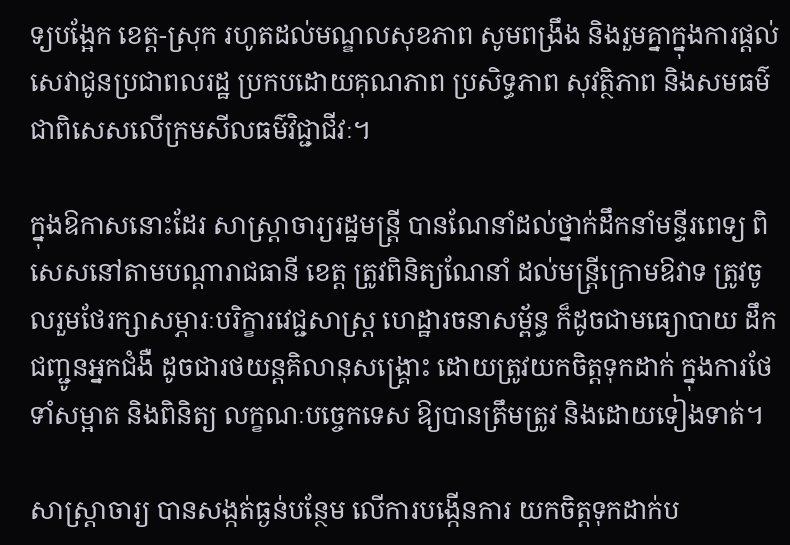ទ្យបង្អែក ខេត្ត-ស្រុក រហូតដល់មណ្ឌលសុខភាព សូមពង្រឹង និងរួមគ្នាក្នុងការផ្តល់ សេវាជូនប្រជាពលរដ្ឋ ប្រកបដោយគុណភាព ប្រសិទ្ធភាព សុវត្ថិភាព និងសមធម៌ ជាពិសេសលើក្រមសីលធម៌វិជ្ជាជីវៈ។

ក្នុងឱកាសនោះដែរ សាស្រ្តាចារ្យរដ្ឋមន្រ្តី បានណែនាំដល់ថ្នាក់ដឹកនាំមន្ទីរពេទ្យ ពិសេសនៅតាមបណ្តារាជធានី ខេត្ត ត្រូវពិនិត្យណែនាំ ដល់មន្រ្តីក្រោមឱវាទ ត្រូវចូលរួមថែរក្សាសម្ភារៈបរិក្ខារវេជ្ជសាស្រ្ត ហេដ្ឋារចនាសម្ព័ន្ធ ក៏ដូចជាមធ្យោបាយ ដឹកជញ្ជូនអ្នកជំងឺ ដូចជារថយន្តគិលានុសង្រ្គោះ ដោយត្រូវយកចិត្តទុកដាក់ ក្នុងការថែទាំសម្អាត និងពិនិត្យ លក្ខណៈបច្ចេកទេស ឱ្យបានត្រឹមត្រូវ និងដោយទៀងទាត់។

សាស្រ្តាចារ្យ បានសង្កត់ធ្ងន់បន្ថែម លើការបង្កើនការ យកចិត្តទុកដាក់ប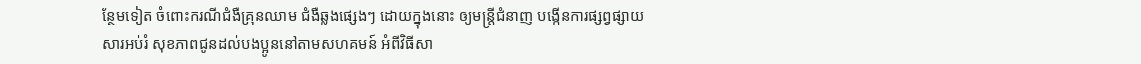ន្ថែមទៀត ចំពោះករណីជំងឺគ្រុនឈាម ជំងឺឆ្លងផ្សេងៗ ដោយក្នុងនោះ ឲ្យមន្រ្តីជំនាញ បង្កើនការផ្សព្វផ្សាយសារអប់រំ សុខភាពជូនដល់បងប្អូននៅតាមសហគមន៍ អំពីវិធីសា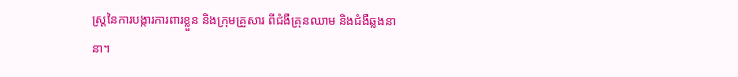ស្រ្តនៃការបង្ការការពារខ្លួន និងក្រុមគ្រួសារ ពីជំងឺគ្រុនឈាម និងជំងឺឆ្លងនានា។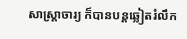សាស្ត្រាចារ្យ ក៏បានបន្តឆ្លៀតរំលឹក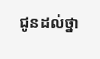ជូនដល់ថ្នា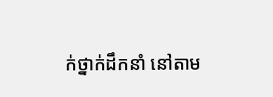ក់ថ្នាក់ដឹកនាំ នៅតាម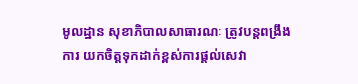មូលដ្ឋាន សុខាភិបាលសាធារណៈ ត្រូវបន្តពង្រឹងការ យកចិត្តទុកដាក់ខ្ពស់ការផ្តល់សេវា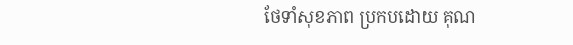ថែទាំសុខភាព ប្រកបដោយ គុណ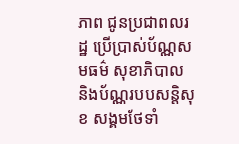ភាព ជូនប្រជាពលរដ្ឋ ប្រើប្រាស់ប័ណ្ណសមធម៌ សុខាភិបាល និងប័ណ្ណរបបសន្តិសុខ សង្គមថែទាំ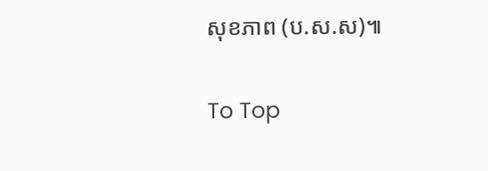សុខភាព (ប.ស.ស)៕

To Top